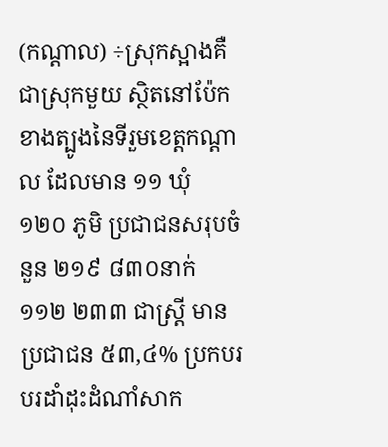(កណ្តាល) ÷ស្រុកស្អាងគឺជាស្រុកមួយ ស្ថិតនៅប៉ែកខាងត្បូងនៃទីរួមខេត្តកណ្តាល ដែលមាន ១១ ឃុំ ១២០ ភូមិ ប្រជាជនសរុបចំនួន ២១៩ ៨៣០នាក់ ១១២ ២៣៣ ជាស្ត្រី មានប្រជាជន ៥៣,៤% ប្រកបរបរដាំដុះដំណាំសាក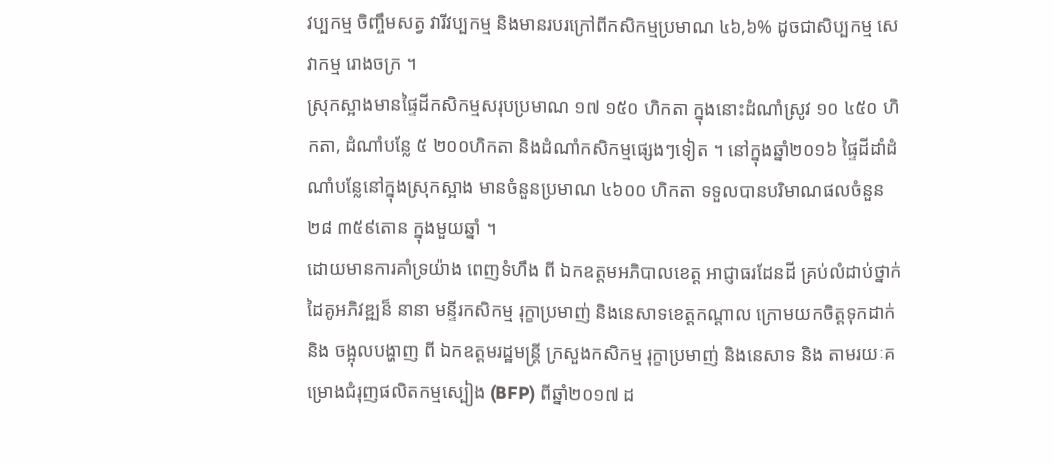វប្បកម្ម ចិញ្ចឹមសត្វ វារីវប្បកម្ម និងមានរបរក្រៅពីកសិកម្មប្រមាណ ៤៦,៦% ដូចជាសិប្បកម្ម សេវាកម្ម រោងចក្រ ។
ស្រុកស្អាងមានផ្ទៃដីកសិកម្មសរុបប្រមាណ ១៧ ១៥០ ហិកតា ក្នុងនោះដំណាំស្រូវ ១០ ៤៥០ ហិកតា, ដំណាំបន្លែ ៥ ២០០ហិកតា និងដំណាំកសិកម្មផ្សេងៗទៀត ។ នៅក្នុងឆ្នាំ២០១៦ ផ្ទៃដីដាំដំណាំបន្លែនៅក្នុងស្រុកស្អាង មានចំនួនប្រមាណ ៤៦០០ ហិកតា ទទួលបានបរិមាណផលចំនួន ២៨ ៣៥៩តោន ក្នុងមួយឆ្នាំ ។
ដោយមានការគាំទ្រយ៉ាង ពេញទំហឹង ពី ឯកឧត្តមអភិបាលខេត្ត អាជ្ញាធរដែនដី គ្រប់លំដាប់ថ្នាក់ ដៃគូអភិវឌ្ឍន៏ នានា មន្ទីរកសិកម្ម រុក្ខាប្រមាញ់ និងនេសាទខេត្តកណ្តាល ក្រោមយកចិត្តទុកដាក់ និង ចង្អុលបង្ហាញ ពី ឯកឧត្តមរដ្ឋមន្ត្រី ក្រសួងកសិកម្ម រុក្ខាប្រមាញ់ និងនេសាទ និង តាមរយៈគម្រោងជំរុញផលិតកម្មស្បៀង (BFP) ពីឆ្នាំ២០១៧ ដ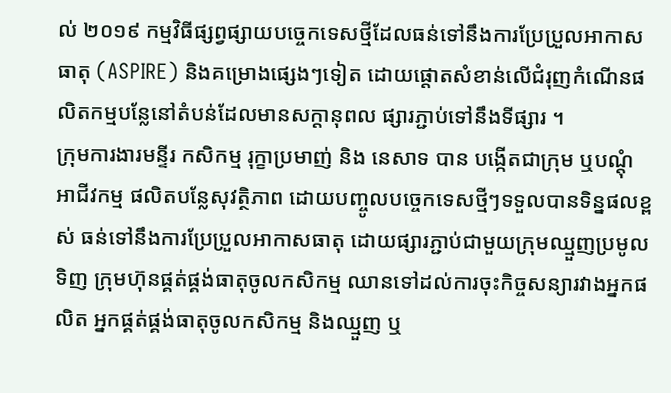ល់ ២០១៩ កម្មវិធីផ្សព្វផ្សាយបច្ចេកទេសថ្មីដែលធន់ទៅនឹងការប្រែប្រួលអាកាសធាតុ (ASPIRE) និងគម្រោងផ្សេងៗទៀត ដោយផ្តោតសំខាន់លើជំរុញកំណើនផលិតកម្មបន្លែនៅតំបន់ដែលមានសក្តានុពល ផ្សារភ្ជាប់ទៅនឹងទីផ្សារ ។
ក្រុមការងារមន្ទីរ កសិកម្ម រុក្ខាប្រមាញ់ និង នេសាទ បាន បង្កើតជាក្រុម ឬបណ្តុំអាជីវកម្ម ផលិតបន្លែសុវត្ថិភាព ដោយបញ្ចូលបច្ចេកទេសថ្មីៗទទួលបានទិន្នផលខ្ពស់ ធន់ទៅនឹងការប្រែប្រួលអាកាសធាតុ ដោយផ្សារភ្ជាប់ជាមួយក្រុមឈ្មួញប្រមូលទិញ ក្រុមហ៊ុនផ្គត់ផ្គង់ធាតុចូលកសិកម្ម ឈានទៅដល់ការចុះកិច្ចសន្យារវាងអ្នកផលិត អ្នកផ្គត់ផ្គង់ធាតុចូលកសិកម្ម និងឈ្មួញ ឬ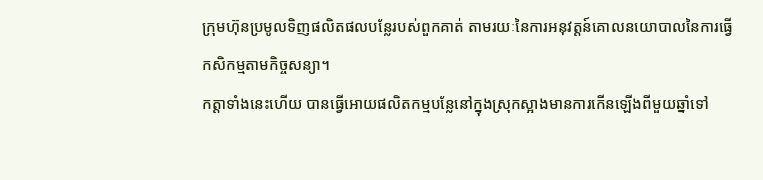ក្រុមហ៊ុនប្រមូលទិញផលិតផលបន្លែរបស់ពួកគាត់ តាមរយៈនៃការអនុវត្តន៍គោលនយោបាលនៃការធ្វើកសិកម្មតាមកិច្ចសន្យា។
កត្តាទាំងនេះហើយ បានធ្វើអោយផលិតកម្មបន្លែនៅក្នុងស្រុកស្អាងមានការកើនឡើងពីមួយឆ្នាំទៅ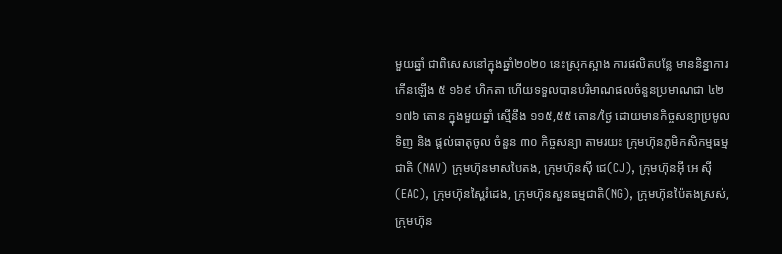មួយឆ្នាំ ជាពិសេសនៅក្នុងឆ្នាំ២០២០ នេះស្រុកស្អាង ការផលិតបន្លែ មាននិន្នាការកើនឡើង ៥ ១៦៩ ហិកតា ហើយទទួលបានបរិមាណផលចំនួនប្រមាណជា ៤២ ១៧៦ តោន ក្នុងមួយឆ្នាំ ស្មើនឹង ១១៥,៥៥ តោន/ថ្ងៃ ដោយមានកិច្ចសន្យាប្រមូលទិញ និង ផ្តល់ធាតុចូល ចំនួន ៣០ កិច្ចសន្យា តាមរយះ ក្រុមហ៊ុនភូមិកសិកម្មធម្មជាតិ (NAV) ក្រុមហ៊ុនមាសបៃតង, ក្រុមហ៊ុនស៊ី ជេ(CJ), ក្រុមហ៊ុនអ៊ី អេ ស៊ី(EAC), ក្រុមហ៊ុនស្ពៃរំដេង, ក្រុមហ៊ុនសួនធម្មជាតិ(NG), ក្រុមហ៊ុនប៉ៃតងស្រស់, ក្រុមហ៊ុន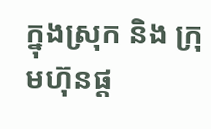ក្នុងស្រុក និង ក្រុមហ៊ុនផ្ត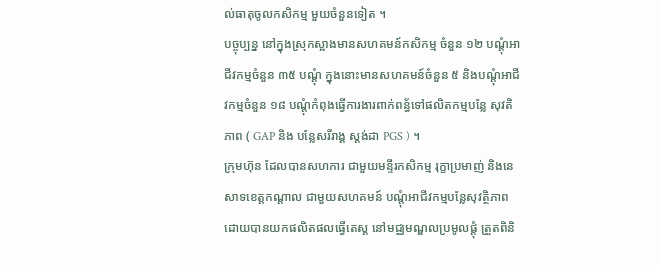ល់ធាតុចូលកសិកម្ម មួយចំនួនទៀត ។
បច្ចុប្បន្ន នៅក្នុងស្រុកស្អាងមានសហគមន៍កសិកម្ម ចំនួន ១២ បណ្តុំអាជីវកម្មចំនួន ៣៥ បណ្តុំ ក្នុងនោះមានសហគមន៍ចំនួន ៥ និងបណ្តុំអាជីវកម្មចំនួន ១៨ បណ្តុំកំពុងធ្វើការងារពាក់ពន្ធ័ទៅផលិតកម្មបន្លែ សុវតិភាព ( GAP និង បន្លែសរីរាង្គ ស្តង់ដា PGS ) ។
ក្រុមហ៊ុន ដែលបានសហការ ជាមួយមន្ទីរកសិកម្ម រុក្ខាប្រមាញ់ និងនេសាទខេត្តកណ្តាល ជាមួយសហគមន៍ បណ្តុំអាជីវកម្មបន្លែសុវត្ថិភាព ដោយបានយកផលិតផលធ្វើតេស្ត នៅមជ្ឈមណ្ឌលប្រមូលផ្តុំ ត្រួតពិនិ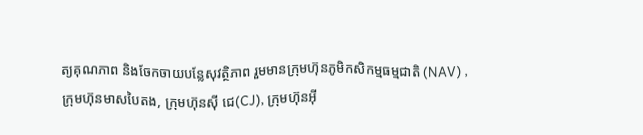ត្យគុណភាព និងចែកចាយបន្លែសុវត្ថិភាព រួមមានក្រុមហ៊ុនភូមិកសិកម្មធម្មជាតិ (NAV) ,ក្រុមហ៊ុនមាសបៃតង, ក្រុមហ៊ុនស៊ី ជេ(CJ), ក្រុមហ៊ុនអ៊ី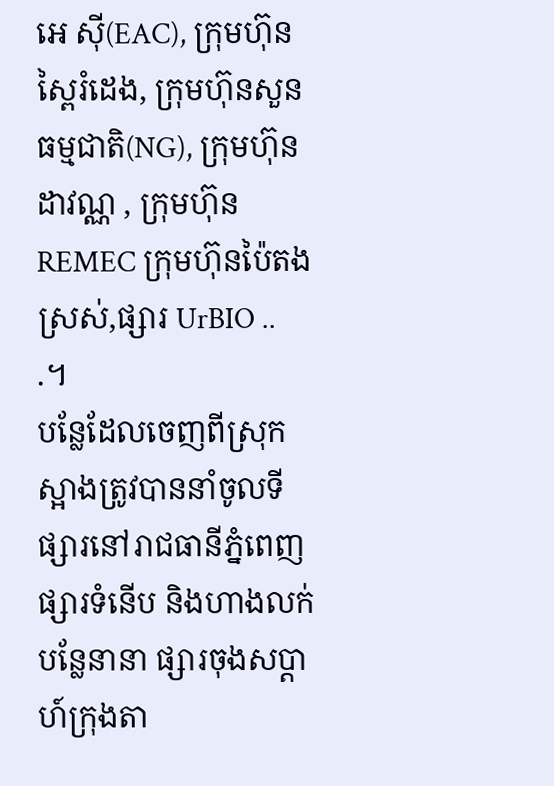អេ ស៊ី(EAC), ក្រុមហ៊ុនស្ពៃរំដេង, ក្រុមហ៊ុនសួនធម្មជាតិ(NG), ក្រុមហ៊ុនដាវណ្ណ , ក្រុមហ៊ុន REMEC ក្រុមហ៊ុនប៉ៃតងស្រស់,ផ្សារ UrBIO .. .។
បន្លែដែលចេញពីស្រុកស្អាងត្រូវបាននាំចូលទីផ្សារនៅរាជធានីភ្នំពេញ ផ្សារទំនើប និងហាងលក់បន្លែនានា ផ្សារចុងសប្តាហ៍ក្រុងតា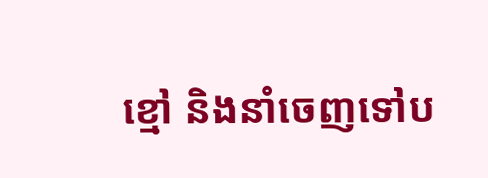ខ្មៅ និងនាំចេញទៅប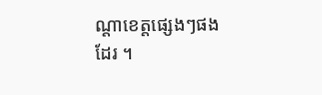ណ្តាខេត្តផ្សេងៗផងដែរ ។